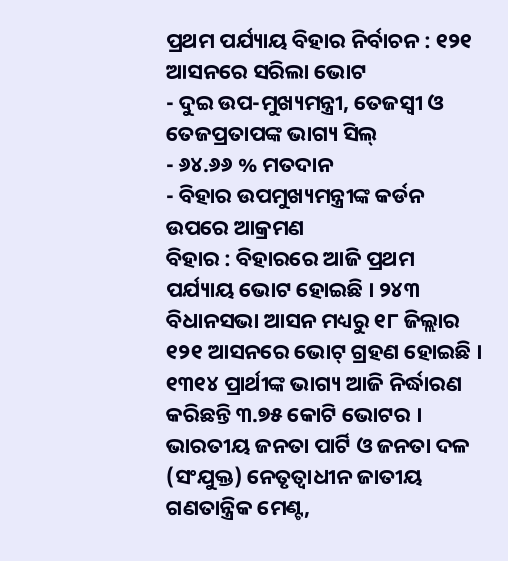ପ୍ରଥମ ପର୍ଯ୍ୟାୟ ବିହାର ନିର୍ବାଚନ : ୧୨୧ ଆସନରେ ସରିଲା ଭୋଟ
- ଦୁଇ ଉପ-ମୁଖ୍ୟମନ୍ତ୍ରୀ, ତେଜସ୍ୱୀ ଓ ତେଜପ୍ରତାପଙ୍କ ଭାଗ୍ୟ ସିଲ୍
- ୬୪.୬୬ % ମତଦାନ
- ବିହାର ଉପମୁଖ୍ୟମନ୍ତ୍ରୀଙ୍କ କର୍ଡନ ଉପରେ ଆକ୍ରମଣ
ବିହାର : ବିହାରରେ ଆଜି ପ୍ରଥମ ପର୍ଯ୍ୟାୟ ଭୋଟ ହୋଇଛି । ୨୪୩ ବିଧାନସଭା ଆସନ ମଧ୍ୟରୁ ୧୮ ଜିଲ୍ଲାର ୧୨୧ ଆସନରେ ଭୋଟ୍ ଗ୍ରହଣ ହୋଇଛି । ୧୩୧୪ ପ୍ରାର୍ଥୀଙ୍କ ଭାଗ୍ୟ ଆଜି ନିର୍ଦ୍ଧାରଣ କରିଛନ୍ତି ୩.୭୫ କୋଟି ଭୋଟର । ଭାରତୀୟ ଜନତା ପାର୍ଟି ଓ ଜନତା ଦଳ (ସଂଯୁକ୍ତ) ନେତୃତ୍ୱାଧୀନ ଜାତୀୟ ଗଣତାନ୍ତ୍ରିକ ମେଣ୍ଟ,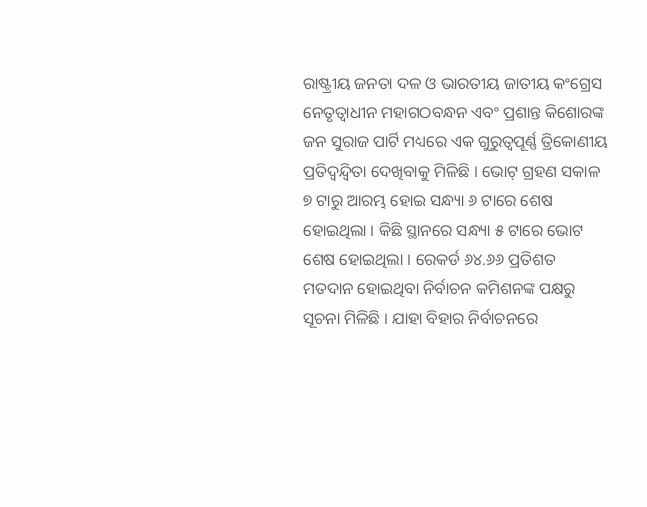ରାଷ୍ଟ୍ରୀୟ ଜନତା ଦଳ ଓ ଭାରତୀୟ ଜାତୀୟ କଂଗ୍ରେସ ନେତୃତ୍ୱାଧୀନ ମହାଗଠବନ୍ଧନ ଏବଂ ପ୍ରଶାନ୍ତ କିଶୋରଙ୍କ ଜନ ସୁରାଜ ପାର୍ଟି ମଧ୍ୟରେ ଏକ ଗୁରୁତ୍ୱପୂର୍ଣ୍ଣ ତ୍ରିକୋଣୀୟ ପ୍ରତିଦ୍ୱନ୍ଦ୍ୱିତା ଦେଖିବାକୁ ମିଳିଛି । ଭୋଟ୍ ଗ୍ରହଣ ସକାଳ ୭ ଟାରୁ ଆରମ୍ଭ ହୋଇ ସନ୍ଧ୍ୟା ୬ ଟାରେ ଶେଷ ହୋଇଥିଲା । କିଛି ସ୍ଥାନରେ ସନ୍ଧ୍ୟା ୫ ଟାରେ ଭୋଟ ଶେଷ ହୋଇଥିଲା । ରେକର୍ଡ ୬୪.୬୬ ପ୍ରତିଶତ ମତଦାନ ହୋଇଥିବା ନିର୍ବାଚନ କମିଶନଙ୍କ ପକ୍ଷରୁ ସୂଚନା ମିଳିଛି । ଯାହା ବିହାର ନିର୍ବାଚନରେ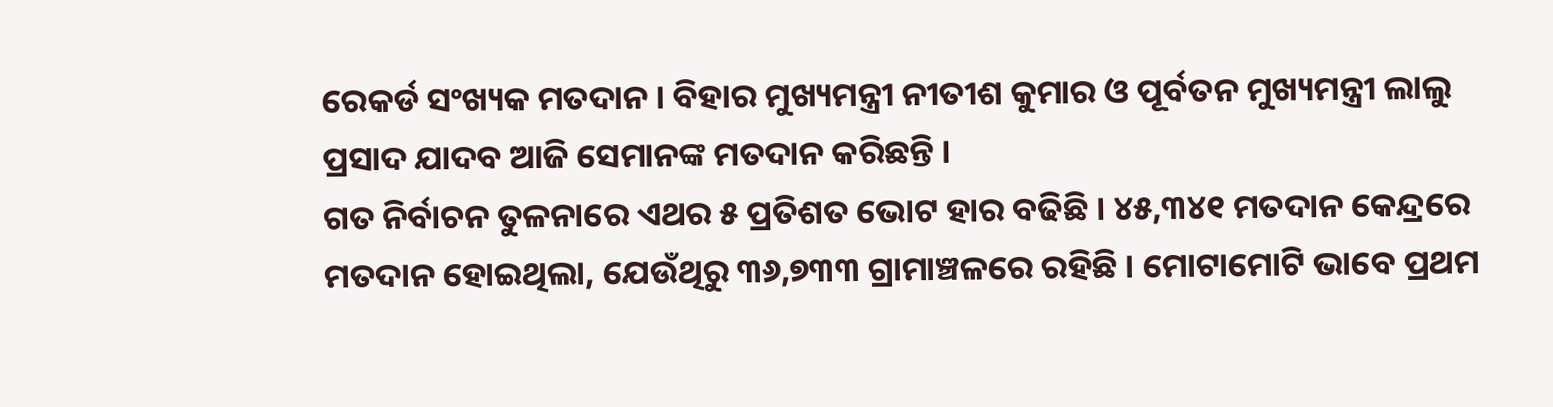ରେକର୍ଡ ସଂଖ୍ୟକ ମତଦାନ । ବିହାର ମୁଖ୍ୟମନ୍ତ୍ରୀ ନୀତୀଶ କୁମାର ଓ ପୂର୍ବତନ ମୁଖ୍ୟମନ୍ତ୍ରୀ ଲାଲୁ ପ୍ରସାଦ ଯାଦବ ଆଜି ସେମାନଙ୍କ ମତଦାନ କରିଛନ୍ତି ।
ଗତ ନିର୍ବାଚନ ତୁଳନାରେ ଏଥର ୫ ପ୍ରତିଶତ ଭୋଟ ହାର ବଢିଛି । ୪୫,୩୪୧ ମତଦାନ କେନ୍ଦ୍ରରେ ମତଦାନ ହୋଇଥିଲା, ଯେଉଁଥିରୁ ୩୬,୭୩୩ ଗ୍ରାମାଞ୍ଚଳରେ ରହିଛି । ମୋଟାମୋଟି ଭାବେ ପ୍ରଥମ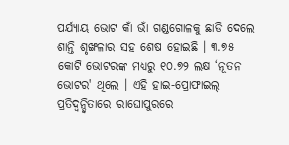ପର୍ଯ୍ୟାୟ ଭୋଟ କାଁ ଭାଁ ଗଣ୍ଡଗୋଳକୁ ଛାଡି ଦେଲେ ଶାନ୍ତି ଶୃଙ୍ଖଳାର ସହ ଶେଷ ହୋଇଛି । ୩.୭୫ କୋଟି ଭୋଟରଙ୍କ ମଧ୍ୟରୁ ୧୦.୭୨ ଲକ୍ଷ ‘ନୂତନ ଭୋଟର' ଥିଲେ । ଏହି ହାଇ-ପ୍ରୋଫାଇଲ୍ ପ୍ରତିଦ୍ୱନ୍ଦ୍ୱିତାରେ ରାଘୋପୁରରେ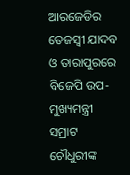ଆରଜେଡିର ତେଜସ୍ୱୀ ଯାଦବ ଓ ତାରାପୁରରେ ବିଜେପି ଉପ-ମୁଖ୍ୟମନ୍ତ୍ରୀ ସମ୍ରାଟ ଚୌଧୁରୀଙ୍କ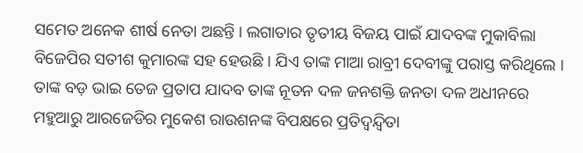ସମେତ ଅନେକ ଶୀର୍ଷ ନେତା ଅଛନ୍ତି । ଲଗାତାର ତୃତୀୟ ବିଜୟ ପାଇଁ ଯାଦବଙ୍କ ମୁକାବିଲା ବିଜେପିର ସତୀଶ କୁମାରଙ୍କ ସହ ହେଉଛି । ଯିଏ ତାଙ୍କ ମାଆ ରାବ୍ରୀ ଦେବୀଙ୍କୁ ପରାସ୍ତ କରିଥିଲେ । ତାଙ୍କ ବଡ଼ ଭାଇ ତେଜ ପ୍ରତାପ ଯାଦବ ତାଙ୍କ ନୂତନ ଦଳ ଜନଶକ୍ତି ଜନତା ଦଳ ଅଧୀନରେ ମହୁଆରୁ ଆରଜେଡିର ମୁକେଶ ରାଉଶନଙ୍କ ବିପକ୍ଷରେ ପ୍ରତିଦ୍ୱନ୍ଦ୍ୱିତା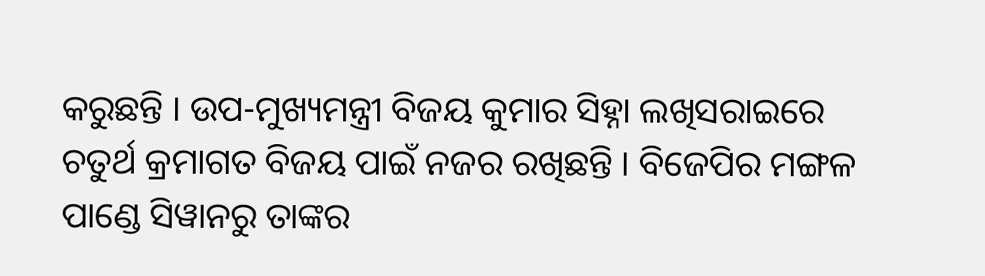କରୁଛନ୍ତି । ଉପ-ମୁଖ୍ୟମନ୍ତ୍ରୀ ବିଜୟ କୁମାର ସିହ୍ନା ଲଖିସରାଇରେ ଚତୁର୍ଥ କ୍ରମାଗତ ବିଜୟ ପାଇଁ ନଜର ରଖିଛନ୍ତି । ବିଜେପିର ମଙ୍ଗଳ ପାଣ୍ଡେ ସିୱାନରୁ ତାଙ୍କର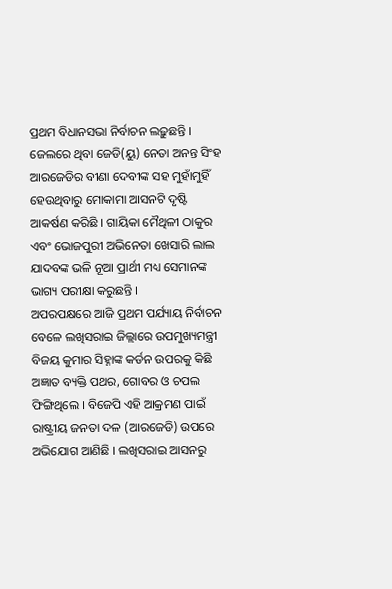ପ୍ରଥମ ବିଧାନସଭା ନିର୍ବାଚନ ଲଢ଼ୁଛନ୍ତି । ଜେଲରେ ଥିବା ଜେଡି(ୟୁ) ନେତା ଅନନ୍ତ ସିଂହ ଆରଜେଡିର ବୀଣା ଦେବୀଙ୍କ ସହ ମୁହାଁମୁହିଁ ହେଉଥିବାରୁ ମୋକାମା ଆସନଟି ଦୃଷ୍ଟି ଆକର୍ଷଣ କରିଛି । ଗାୟିକା ମୈଥିଳୀ ଠାକୁର ଏବଂ ଭୋଜପୁରୀ ଅଭିନେତା ଖେସାରି ଲାଲ ଯାଦବଙ୍କ ଭଳି ନୂଆ ପ୍ରାର୍ଥୀ ମଧ୍ୟ ସେମାନଙ୍କ ଭାଗ୍ୟ ପରୀକ୍ଷା କରୁଛନ୍ତି ।
ଅପରପକ୍ଷରେ ଆଜି ପ୍ରଥମ ପର୍ଯ୍ୟାୟ ନିର୍ବାଚନ ବେଳେ ଲଖିସରାଇ ଜିଲ୍ଲାରେ ଉପମୁଖ୍ୟମନ୍ତ୍ରୀ ବିଜୟ କୁମାର ସିହ୍ନାଙ୍କ କର୍ଡନ ଉପରକୁ କିଛି ଅଜ୍ଞାତ ବ୍ୟକ୍ତି ପଥର, ଗୋବର ଓ ଚପଲ ଫିଙ୍ଗିଥିଲେ । ବିଜେପି ଏହି ଆକ୍ରମଣ ପାଇଁ ରାଷ୍ଟ୍ରୀୟ ଜନତା ଦଳ (ଆରଜେଡି) ଉପରେ ଅଭିଯୋଗ ଆଣିଛି । ଲଖିସରାଇ ଆସନରୁ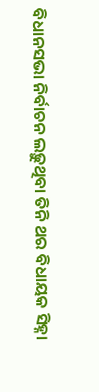ବିଧାନସଭା ନିର୍ବାଚନ ଲଢ଼ୁଥିବା ତିନି ଥର ବିଧାୟକ ସିହ୍ନା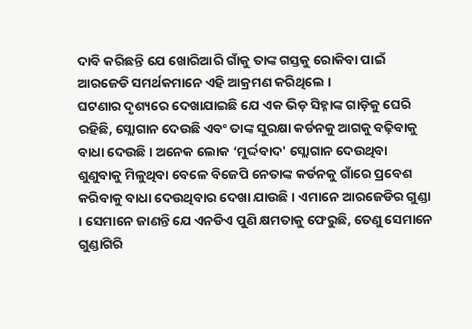ଦାବି କରିଛନ୍ତି ଯେ ଖୋରିଆରି ଗାଁକୁ ତାଙ୍କ ଗସ୍ତକୁ ରୋକିବା ପାଇଁ ଆରଜେଡି ସମର୍ଥକମାନେ ଏହି ଆକ୍ରମଣ କରିଥିଲେ ।
ଘଟଣାର ଦୃଶ୍ୟରେ ଦେଖାଯାଇଛି ଯେ ଏକ ଭିଡ଼ ସିହ୍ନାଙ୍କ ଗାଡ଼ିକୁ ଘେରି ରହିଛି, ସ୍ଲୋଗାନ ଦେଉଛି ଏବଂ ତାଙ୍କ ସୁରକ୍ଷା କର୍ଡନକୁ ଆଗକୁ ବଢ଼ିବାକୁ ବାଧା ଦେଉଛି । ଅନେକ ଲୋକ ‘ମୁର୍ଦ୍ଦବାଦ' ସ୍ଲୋଗାନ ଦେଉଥିବା ଶୁଣୁବାକୁ ମିଳୁଥିବା ବେଳେ ବିଜେପି ନେତାଙ୍କ କର୍ଡନକୁ ଗାଁରେ ପ୍ରବେଶ କରିବାକୁ ବାଧା ଦେଉଥିବାର ଦେଖା ଯାଉଛି । ଏମାନେ ଆରଜେଡିର ଗୁଣ୍ଡା । ସେମାନେ ଜାଣନ୍ତି ଯେ ଏନଡିଏ ପୁଣି କ୍ଷମତାକୁ ଫେରୁଛି, ତେଣୁ ସେମାନେ ଗୁଣ୍ଡାଗିରି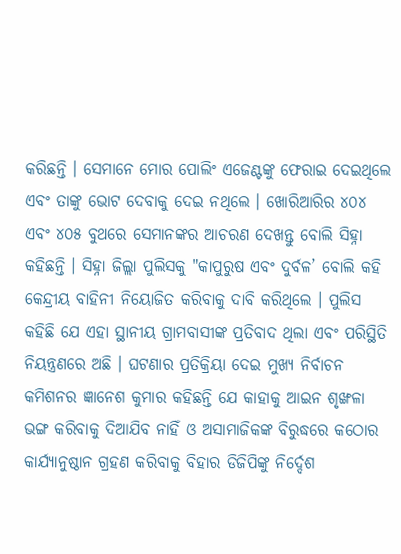କରିଛନ୍ତି । ସେମାନେ ମୋର ପୋଲିଂ ଏଜେଣ୍ଟଙ୍କୁ ଫେରାଇ ଦେଇଥିଲେ ଏବଂ ତାଙ୍କୁ ଭୋଟ ଦେବାକୁ ଦେଇ ନଥିଲେ । ଖୋରିଆରିର ୪୦୪ ଏବଂ ୪୦୫ ବୁଥରେ ସେମାନଙ୍କର ଆଚରଣ ଦେଖନ୍ତୁ ବୋଲି ସିହ୍ନା କହିଛନ୍ତି । ସିହ୍ନା ଜିଲ୍ଲା ପୁଲିସକୁ "କାପୁରୁଷ ଏବଂ ଦୁର୍ବଳ’ ବୋଲି କହି କେନ୍ଦ୍ରୀୟ ବାହିନୀ ନିୟୋଜିତ କରିବାକୁ ଦାବି କରିଥିଲେ । ପୁଲିସ କହିଛି ଯେ ଏହା ସ୍ଥାନୀୟ ଗ୍ରାମବାସୀଙ୍କ ପ୍ରତିବାଦ ଥିଲା ଏବଂ ପରିସ୍ଥିତି ନିୟନ୍ତ୍ରଣରେ ଅଛି । ଘଟଣାର ପ୍ରତିକ୍ରିୟା ଦେଇ ମୁଖ୍ୟ ନିର୍ବାଚନ କମିଶନର ଜ୍ଞାନେଶ କୁମାର କହିଛନ୍ତି ଯେ କାହାକୁ ଆଇନ ଶୃଙ୍ଖଳା ଭଙ୍ଗ କରିବାକୁ ଦିଆଯିବ ନାହିଁ ଓ ଅସାମାଜିକଙ୍କ ବିରୁଦ୍ଧରେ କଠୋର କାର୍ଯ୍ୟାନୁଷ୍ଠାନ ଗ୍ରହଣ କରିବାକୁ ବିହାର ଡିଜିପିଙ୍କୁ ନିର୍ଦ୍ଦେଶ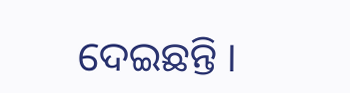ଦେଇଛନ୍ତି ।